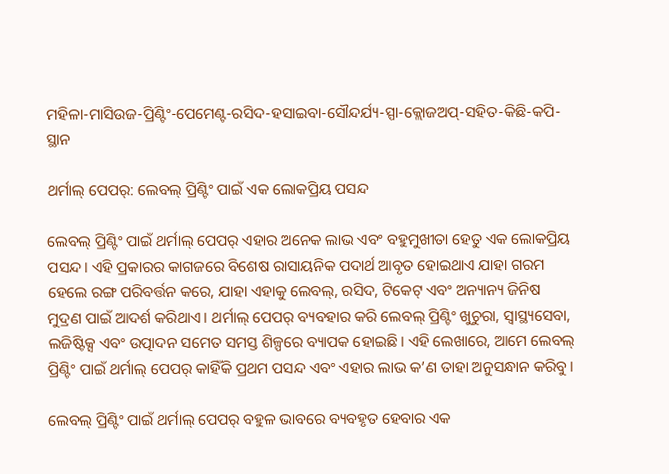ମହିଳା-ମାସିଉଜ-ପ୍ରିଣ୍ଟିଂ-ପେମେଣ୍ଟ-ରସିଦ-ହସାଇବା-ସୌନ୍ଦର୍ଯ୍ୟ-ସ୍ପା-କ୍ଲୋଜଅପ୍-ସହିତ-କିଛି-କପି-ସ୍ଥାନ

ଥର୍ମାଲ୍ ପେପର୍: ଲେବଲ୍ ପ୍ରିଣ୍ଟିଂ ପାଇଁ ଏକ ଲୋକପ୍ରିୟ ପସନ୍ଦ

ଲେବଲ୍ ପ୍ରିଣ୍ଟିଂ ପାଇଁ ଥର୍ମାଲ୍ ପେପର୍ ଏହାର ଅନେକ ଲାଭ ଏବଂ ବହୁମୁଖୀତା ହେତୁ ଏକ ଲୋକପ୍ରିୟ ପସନ୍ଦ। ଏହି ପ୍ରକାରର କାଗଜରେ ବିଶେଷ ରାସାୟନିକ ପଦାର୍ଥ ଆବୃତ ହୋଇଥାଏ ଯାହା ଗରମ ହେଲେ ରଙ୍ଗ ପରିବର୍ତ୍ତନ କରେ, ଯାହା ଏହାକୁ ଲେବଲ୍, ରସିଦ, ଟିକେଟ୍ ଏବଂ ଅନ୍ୟାନ୍ୟ ଜିନିଷ ମୁଦ୍ରଣ ପାଇଁ ଆଦର୍ଶ କରିଥାଏ। ଥର୍ମାଲ୍ ପେପର୍ ବ୍ୟବହାର କରି ଲେବଲ୍ ପ୍ରିଣ୍ଟିଂ ଖୁଚୁରା, ସ୍ୱାସ୍ଥ୍ୟସେବା, ଲଜିଷ୍ଟିକ୍ସ ଏବଂ ଉତ୍ପାଦନ ସମେତ ସମସ୍ତ ଶିଳ୍ପରେ ବ୍ୟାପକ ହୋଇଛି। ଏହି ଲେଖାରେ, ଆମେ ଲେବଲ୍ ପ୍ରିଣ୍ଟିଂ ପାଇଁ ଥର୍ମାଲ୍ ପେପର୍ କାହିଁକି ପ୍ରଥମ ପସନ୍ଦ ଏବଂ ଏହାର ଲାଭ କ’ଣ ତାହା ଅନୁସନ୍ଧାନ କରିବୁ।

ଲେବଲ୍ ପ୍ରିଣ୍ଟିଂ ପାଇଁ ଥର୍ମାଲ୍ ପେପର୍ ବହୁଳ ଭାବରେ ବ୍ୟବହୃତ ହେବାର ଏକ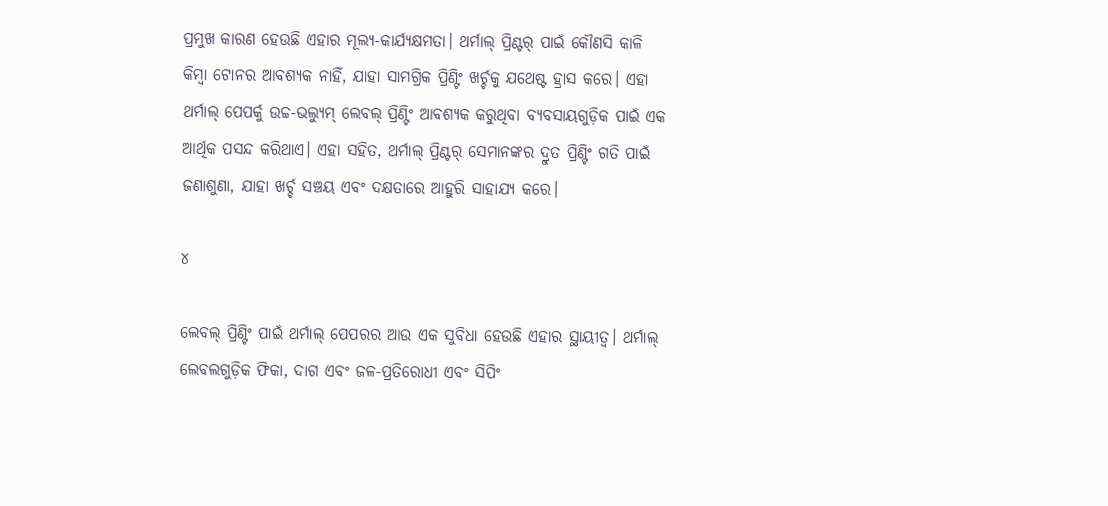ପ୍ରମୁଖ କାରଣ ହେଉଛି ଏହାର ମୂଲ୍ୟ-କାର୍ଯ୍ୟକ୍ଷମତା। ଥର୍ମାଲ୍ ପ୍ରିଣ୍ଟର୍ ପାଇଁ କୌଣସି କାଳି କିମ୍ବା ଟୋନର ଆବଶ୍ୟକ ନାହିଁ, ଯାହା ସାମଗ୍ରିକ ପ୍ରିଣ୍ଟିଂ ଖର୍ଚ୍ଚକୁ ଯଥେଷ୍ଟ ହ୍ରାସ କରେ। ଏହା ଥର୍ମାଲ୍ ପେପର୍କୁ ଉଚ୍ଚ-ଭଲ୍ୟୁମ୍ ଲେବଲ୍ ପ୍ରିଣ୍ଟିଂ ଆବଶ୍ୟକ କରୁଥିବା ବ୍ୟବସାୟଗୁଡ଼ିକ ପାଇଁ ଏକ ଆର୍ଥିକ ପସନ୍ଦ କରିଥାଏ। ଏହା ସହିତ, ଥର୍ମାଲ୍ ପ୍ରିଣ୍ଟର୍ ସେମାନଙ୍କର ଦ୍ରୁତ ପ୍ରିଣ୍ଟିଂ ଗତି ପାଇଁ ଜଣାଶୁଣା, ଯାହା ଖର୍ଚ୍ଚ ସଞ୍ଚୟ ଏବଂ ଦକ୍ଷତାରେ ଆହୁରି ସାହାଯ୍ୟ କରେ।

୪

ଲେବଲ୍ ପ୍ରିଣ୍ଟିଂ ପାଇଁ ଥର୍ମାଲ୍ ପେପରର ଆଉ ଏକ ସୁବିଧା ହେଉଛି ଏହାର ସ୍ଥାୟୀତ୍ୱ। ଥର୍ମାଲ୍ ଲେବଲଗୁଡ଼ିକ ଫିକା, ଦାଗ ଏବଂ ଜଳ-ପ୍ରତିରୋଧୀ ଏବଂ ସିପିଂ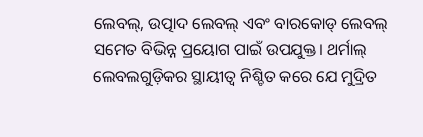ଲେବଲ୍, ଉତ୍ପାଦ ଲେବଲ୍ ଏବଂ ବାରକୋଡ୍ ଲେବଲ୍ ସମେତ ବିଭିନ୍ନ ପ୍ରୟୋଗ ପାଇଁ ଉପଯୁକ୍ତ। ଥର୍ମାଲ୍ ଲେବଲଗୁଡ଼ିକର ସ୍ଥାୟୀତ୍ୱ ନିଶ୍ଚିତ କରେ ଯେ ମୁଦ୍ରିତ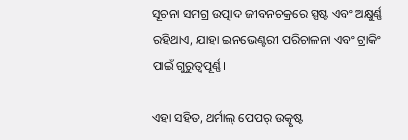ସୂଚନା ସମଗ୍ର ଉତ୍ପାଦ ଜୀବନଚକ୍ରରେ ସ୍ପଷ୍ଟ ଏବଂ ଅକ୍ଷୁର୍ଣ୍ଣ ରହିଥାଏ, ଯାହା ଇନଭେଣ୍ଟରୀ ପରିଚାଳନା ଏବଂ ଟ୍ରାକିଂ ପାଇଁ ଗୁରୁତ୍ୱପୂର୍ଣ୍ଣ।

ଏହା ସହିତ, ଥର୍ମାଲ୍ ପେପର୍ ଉତ୍କୃଷ୍ଟ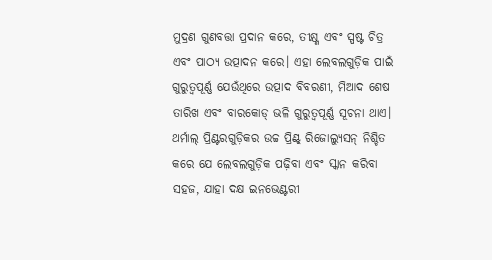ମୁଦ୍ରଣ ଗୁଣବତ୍ତା ପ୍ରଦାନ କରେ, ତୀକ୍ଷ୍ଣ ଏବଂ ସ୍ପଷ୍ଟ ଚିତ୍ର ଏବଂ ପାଠ୍ୟ ଉତ୍ପାଦନ କରେ। ଏହା ଲେବଲଗୁଡ଼ିକ ପାଇଁ ଗୁରୁତ୍ୱପୂର୍ଣ୍ଣ ଯେଉଁଥିରେ ଉତ୍ପାଦ ବିବରଣୀ, ମିଆଦ ଶେଷ ତାରିଖ ଏବଂ ବାରକୋଡ୍ ଭଳି ଗୁରୁତ୍ୱପୂର୍ଣ୍ଣ ସୂଚନା ଥାଏ। ଥର୍ମାଲ୍ ପ୍ରିଣ୍ଟରଗୁଡ଼ିକର ଉଚ୍ଚ ପ୍ରିଣ୍ଟ୍ ରିଜୋଲ୍ୟୁସନ୍ ନିଶ୍ଚିତ କରେ ଯେ ଲେବଲଗୁଡ଼ିକ ପଢ଼ିବା ଏବଂ ସ୍କାନ କରିବା ସହଜ, ଯାହା ଦକ୍ଷ ଇନଭେଣ୍ଟରୀ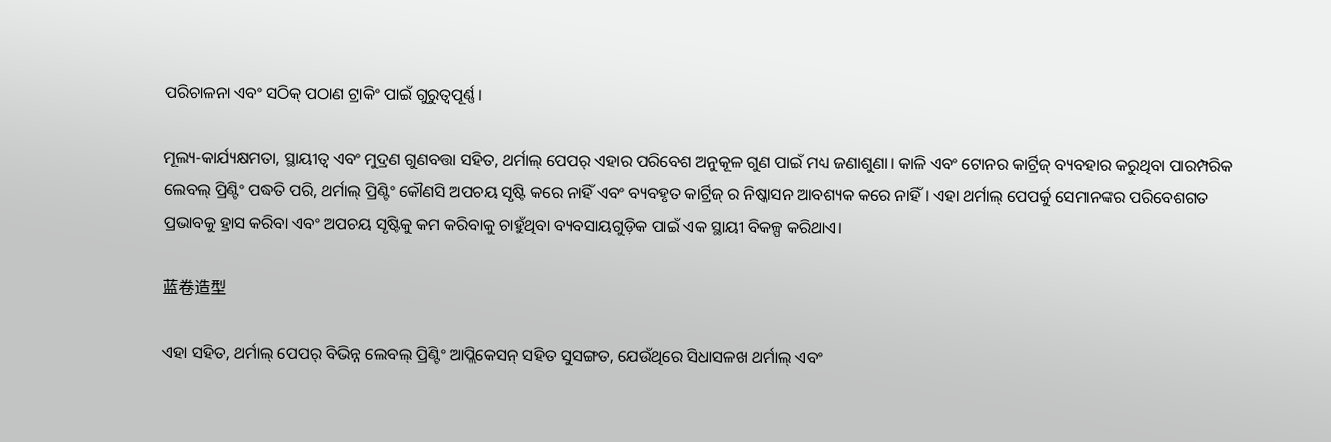ପରିଚାଳନା ଏବଂ ସଠିକ୍ ପଠାଣ ଟ୍ରାକିଂ ପାଇଁ ଗୁରୁତ୍ୱପୂର୍ଣ୍ଣ।

ମୂଲ୍ୟ-କାର୍ଯ୍ୟକ୍ଷମତା, ସ୍ଥାୟୀତ୍ୱ ଏବଂ ମୁଦ୍ରଣ ଗୁଣବତ୍ତା ସହିତ, ଥର୍ମାଲ୍ ପେପର୍ ଏହାର ପରିବେଶ ଅନୁକୂଳ ଗୁଣ ପାଇଁ ମଧ୍ୟ ଜଣାଶୁଣା। କାଳି ଏବଂ ଟୋନର କାର୍ଟ୍ରିଜ୍ ବ୍ୟବହାର କରୁଥିବା ପାରମ୍ପରିକ ଲେବଲ୍ ପ୍ରିଣ୍ଟିଂ ପଦ୍ଧତି ପରି, ଥର୍ମାଲ୍ ପ୍ରିଣ୍ଟିଂ କୌଣସି ଅପଚୟ ସୃଷ୍ଟି କରେ ନାହିଁ ଏବଂ ବ୍ୟବହୃତ କାର୍ଟ୍ରିଜ୍ ର ନିଷ୍କାସନ ଆବଶ୍ୟକ କରେ ନାହିଁ। ଏହା ଥର୍ମାଲ୍ ପେପର୍କୁ ସେମାନଙ୍କର ପରିବେଶଗତ ପ୍ରଭାବକୁ ହ୍ରାସ କରିବା ଏବଂ ଅପଚୟ ସୃଷ୍ଟିକୁ କମ କରିବାକୁ ଚାହୁଁଥିବା ବ୍ୟବସାୟଗୁଡ଼ିକ ପାଇଁ ଏକ ସ୍ଥାୟୀ ବିକଳ୍ପ କରିଥାଏ।

蓝卷造型

ଏହା ସହିତ, ଥର୍ମାଲ୍ ପେପର୍ ବିଭିନ୍ନ ଲେବଲ୍ ପ୍ରିଣ୍ଟିଂ ଆପ୍ଲିକେସନ୍ ସହିତ ସୁସଙ୍ଗତ, ଯେଉଁଥିରେ ସିଧାସଳଖ ଥର୍ମାଲ୍ ଏବଂ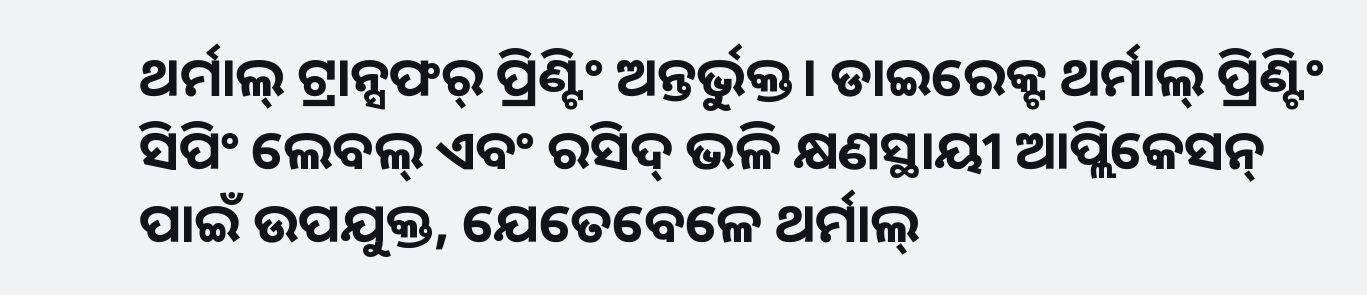ଥର୍ମାଲ୍ ଟ୍ରାନ୍ସଫର୍ ପ୍ରିଣ୍ଟିଂ ଅନ୍ତର୍ଭୁକ୍ତ। ଡାଇରେକ୍ଟ ଥର୍ମାଲ୍ ପ୍ରିଣ୍ଟିଂ ସିପିଂ ଲେବଲ୍ ଏବଂ ରସିଦ୍ ଭଳି କ୍ଷଣସ୍ଥାୟୀ ଆପ୍ଲିକେସନ୍ ପାଇଁ ଉପଯୁକ୍ତ, ଯେତେବେଳେ ଥର୍ମାଲ୍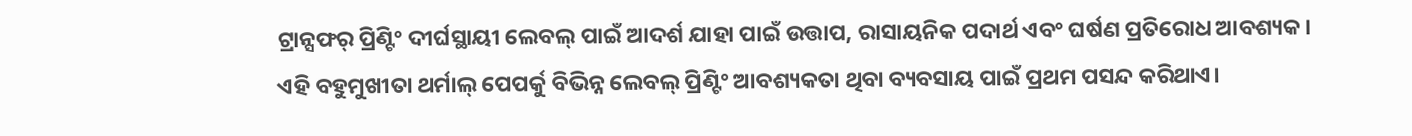ଟ୍ରାନ୍ସଫର୍ ପ୍ରିଣ୍ଟିଂ ଦୀର୍ଘସ୍ଥାୟୀ ଲେବଲ୍ ପାଇଁ ଆଦର୍ଶ ଯାହା ପାଇଁ ଉତ୍ତାପ, ରାସାୟନିକ ପଦାର୍ଥ ଏବଂ ଘର୍ଷଣ ପ୍ରତିରୋଧ ଆବଶ୍ୟକ। ଏହି ବହୁମୁଖୀତା ଥର୍ମାଲ୍ ପେପର୍କୁ ବିଭିନ୍ନ ଲେବଲ୍ ପ୍ରିଣ୍ଟିଂ ଆବଶ୍ୟକତା ଥିବା ବ୍ୟବସାୟ ପାଇଁ ପ୍ରଥମ ପସନ୍ଦ କରିଥାଏ।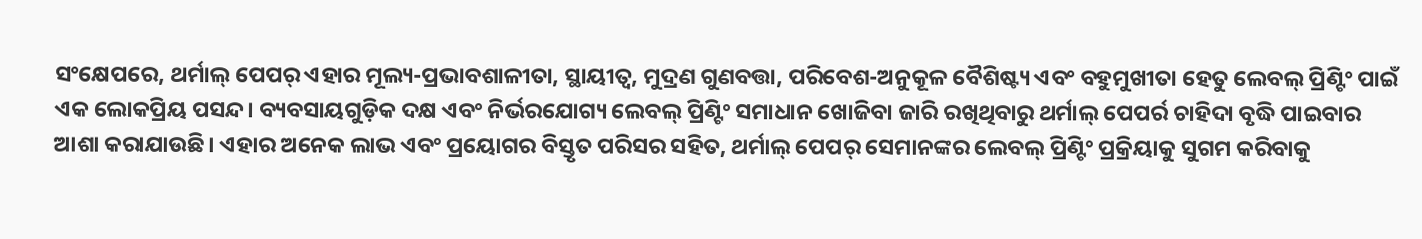ସଂକ୍ଷେପରେ, ଥର୍ମାଲ୍ ପେପର୍ ଏହାର ମୂଲ୍ୟ-ପ୍ରଭାବଶାଳୀତା, ସ୍ଥାୟୀତ୍ୱ, ମୁଦ୍ରଣ ଗୁଣବତ୍ତା, ପରିବେଶ-ଅନୁକୂଳ ବୈଶିଷ୍ଟ୍ୟ ଏବଂ ବହୁମୁଖୀତା ହେତୁ ଲେବଲ୍ ପ୍ରିଣ୍ଟିଂ ପାଇଁ ଏକ ଲୋକପ୍ରିୟ ପସନ୍ଦ। ବ୍ୟବସାୟଗୁଡ଼ିକ ଦକ୍ଷ ଏବଂ ନିର୍ଭରଯୋଗ୍ୟ ଲେବଲ୍ ପ୍ରିଣ୍ଟିଂ ସମାଧାନ ଖୋଜିବା ଜାରି ରଖିଥିବାରୁ ଥର୍ମାଲ୍ ପେପର୍ର ଚାହିଦା ବୃଦ୍ଧି ପାଇବାର ଆଶା କରାଯାଉଛି। ଏହାର ଅନେକ ଲାଭ ଏବଂ ପ୍ରୟୋଗର ବିସ୍ତୃତ ପରିସର ସହିତ, ଥର୍ମାଲ୍ ପେପର୍ ସେମାନଙ୍କର ଲେବଲ୍ ପ୍ରିଣ୍ଟିଂ ପ୍ରକ୍ରିୟାକୁ ସୁଗମ କରିବାକୁ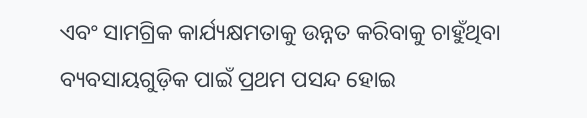ଏବଂ ସାମଗ୍ରିକ କାର୍ଯ୍ୟକ୍ଷମତାକୁ ଉନ୍ନତ କରିବାକୁ ଚାହୁଁଥିବା ବ୍ୟବସାୟଗୁଡ଼ିକ ପାଇଁ ପ୍ରଥମ ପସନ୍ଦ ହୋଇ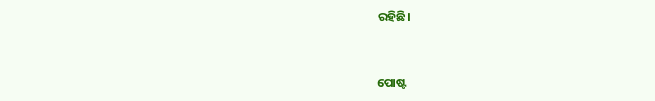ରହିଛି।


ପୋଷ୍ଟ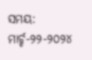ସମୟ: ମାର୍ଚ୍ଚ-୨୨-୨୦୨୪